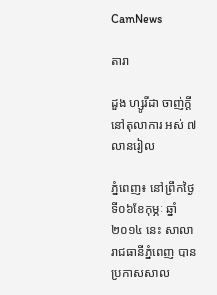CamNews

តារា

ដួង ហ្សូរីដា ចាញ់ក្ដីនៅតុលាការ អស់ ៧លានរៀល

ភ្នំពេញ៖ នៅព្រឹកថ្ងៃទី០៦ខែកុម្ភៈ ឆ្នាំ ២០១៤ នេះ សាលារាជធានីភ្នំពេញ បានប្រកាសសាល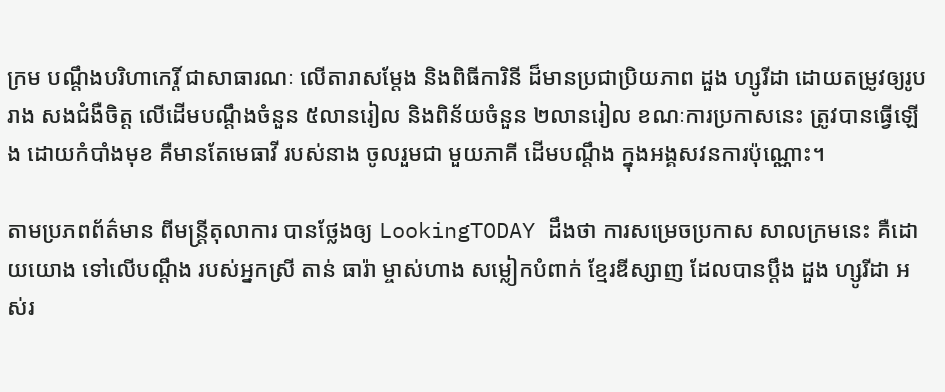ក្រម បណ្ដឹងបរិហាកេរ្តិ៍ ជាសាធារណៈ លើតារាសម្ដែង និងពិធីការិនី ដ៏មានប្រជាប្រិយភាព ដួង ហ្សូរីដា ដោយតម្រូវឲ្យរូបរាង សងជំងឺចិត្ត លើដើមបណ្ដឹងចំនួន ៥លានរៀល និងពិន័យចំនួន ២លានរៀល ខណៈការប្រកាសនេះ ត្រូវបានធ្វើឡើង ដោយកំបាំងមុខ គឺមានតែមេធាវី របស់នាង ចូលរួមជា មួយភាគី ដើមបណ្ដឹង ក្នុងអង្គសវនការប៉ុណ្ណោះ។

តាមប្រភពព័ត៌មាន ពីមន្ត្រីតុលាការ បានថ្លែងឲ្យ LookingTODAY ដឹងថា ការសម្រេចប្រកាស សាលក្រមនេះ គឺដោយយោង ទៅលើបណ្ដឹង របស់អ្នកស្រី តាន់ ធារ៉ា ម្ចាស់ហាង សម្លៀកបំពាក់ ខ្មែរឌីស្សាញ ដែលបានប្ដឹង ដួង ហ្សូរីដា អស់រ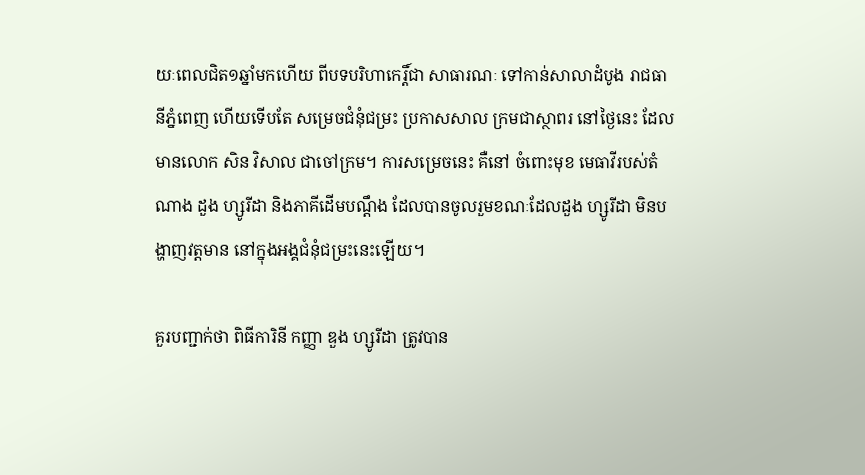យៈពេលជិត១ឆ្នាំមកហើយ ពីបទបរិហាកេរ្តិ៍ជា សាធារណៈ ទៅកាន់សាលាដំបូង រាជធានីភ្នំពេញ ហើយទើបតែ សម្រេចជំនុំជម្រះ ប្រកាសសាល ក្រមជាស្ថាពរ នៅថ្ងៃនេះ ដែលមានលោក សិន វិសាល ជាចៅក្រម។ ការសម្រេចនេះ គឺនៅ ចំពោះមុខ មេធាវីរបស់តំណាង ដួង ហ្សូរីដា និងភាគីដើមបណ្តឹង ដែលបានចូលរួមខណៈដែលដួង ហ្សូរីដា មិនបង្ហាញវត្តមាន នៅក្នុងអង្គជំនុំជម្រះនេះឡើយ។

គួរបញ្ជាក់ថា ពិធីការិនី កញ្ញា ឌួង ហ្សូរីដា ត្រូវបាន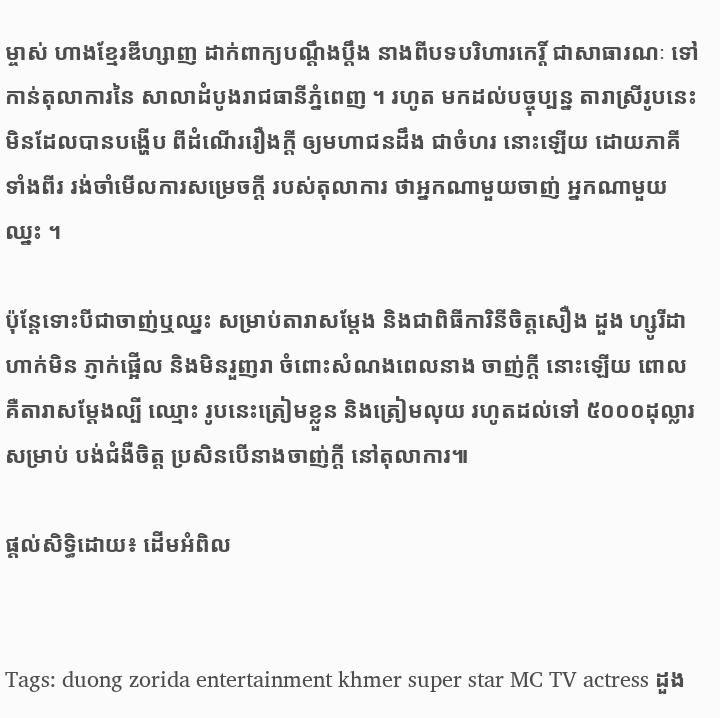ម្ចាស់ ហាងខ្មែរឌីហ្សាញ ដាក់ពាក្យបណ្តឹងប្តឹង នាងពីបទបរិហារកេរ្តិ៍ ជាសាធារណៈ ទៅកាន់តុលាការនៃ សាលាដំបូងរាជធានីភ្នំពេញ ។ រហូត មកដល់បច្ចុប្បន្ន តារាស្រីរូបនេះ មិនដែលបានបង្ហើប ពីដំណើររឿងក្តី ឲ្យមហាជនដឹង ជាចំហរ នោះឡើយ ដោយភាគីទាំងពីរ រង់ចាំមើលការសម្រេចក្តី របស់តុលាការ ថាអ្នកណាមួយចាញ់ អ្នកណាមួយឈ្នះ ។

ប៉ុន្តែទោះបីជាចាញ់ឬឈ្នះ សម្រាប់តារាសម្ដែង និងជាពិធីការិនីចិត្តសឿង ដួង ហ្សូរីដា ហាក់មិន ភ្ញាក់ផ្អើល និងមិនរួញរា ចំពោះសំណងពេលនាង ចាញ់ក្ដី នោះឡើយ ពោលគឺតារាសម្ដែងល្បី ឈ្មោះ រូបនេះត្រៀមខ្លួន និងត្រៀមលុយ រហូតដល់ទៅ ៥០០០ដុល្លារសម្រាប់ បង់ជំងឺចិត្ត ប្រសិនបើនាងចាញ់ក្ដី នៅតុលាការ៕

ផ្តល់សិទ្ធិដោយ៖ ដើមអំពិល


Tags: duong zorida entertainment khmer super star MC TV actress ដួង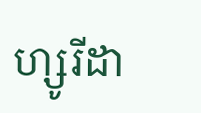ហ្សូរីដា